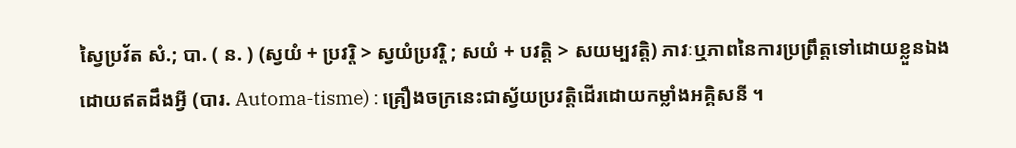ស្វៃប្រវ័ត សំ.; បា. ( ន. ) (ស្វយំ + ប្រវរ្តិ > ស្វយំប្រវរ្តិ ; សយំ + បវត្តិ > សយម្បវត្តិ) ភាវៈឬភាពនៃការប្រព្រឹត្តទៅដោយខ្លួនឯងដោយឥតដឹងអ្វី (បារ. Automa-tisme) : គ្រឿងចក្រនេះជាស្វ័យប្រវត្តិដើរដោយកម្លាំងអគ្គិសនី ។